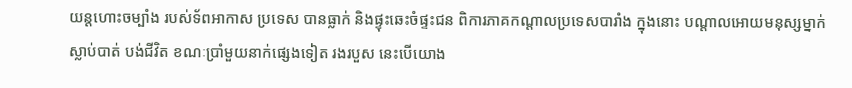យន្តហោះចម្បាំង របស់ទ័ពអាកាស ប្រទេស បានធ្លាក់ និងផ្ទុះឆេះចំផ្ទះជន ពិការភាគកណ្តាលប្រទេសបារាំង ក្នុងនោះ បណ្តាលអោយមនុស្សម្នាក់ស្លាប់បាត់ បង់ជីវិត ខណៈប្រាំមួយនាក់ផ្សេងទៀត រងរបួស នេះបើយោង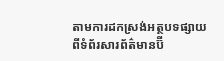តាមការដកស្រង់អត្ថបទផ្សាយ ពីទំព័រសារព័ត៌មានប៊ី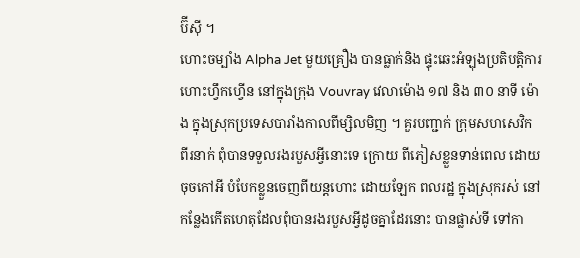ប៊ីស៊ី ។
ហោះចម្បាំង Alpha Jet មួយគ្រឿង បានធ្លាក់និង ផ្ទុះឆេះអំឡុងប្រតិបត្តិការ ហោះហ្វឹកហ្វើន នៅក្នុងក្រុង Vouvray វេលាម៉ោង ១៧ និង ៣០ នាទី ម៉ោង ក្នុងស្រុកប្រទេសបារាំងកាលពីម្សិលមិញ ។ គួរបញ្ជាក់ ក្រុមសហសេវិក ពីរនាក់ ពុំបានទទួលរងរបួសអ្វីនោះទេ ក្រោយ ពីភៀសខ្លួនទាន់ពេល ដោយចុចកៅអី បំបែកខ្លួនចេញពីយន្តហោះ ដោយឡែក ពលរដ្ឋ ក្នុងស្រុករស់ នៅកន្លែងកើតហេតុដែលពុំបានរងរបួសអ្វីដូចគ្នាដែរនោះ បានផ្លាស់ទី ទៅកា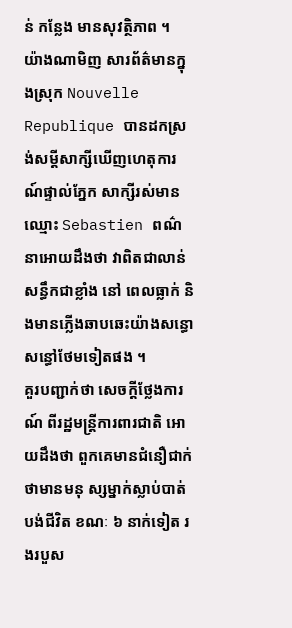ន់ កន្លែង មានសុវត្ថិភាព ។
យ៉ាងណាមិញ សារព័ត៌មានក្នុងស្រុក Nouvelle Republique បានដកស្រង់សម្តីសាក្សីឃើញហេតុការ ណ៍ផ្ទាល់ភ្នែក សាក្សីរស់មានឈ្មោះ Sebastien ពណ៌នាអោយដឹងថា វាពិតជាលាន់សន្ធឹកជាខ្លាំង នៅ ពេលធ្លាក់ និងមានភ្លើងឆាបឆេះយ៉ាងសន្ធោសន្ធៅថែមទៀតផង ។
គួរបញ្ជាក់ថា សេចក្តីថ្លែងការណ៍ ពីរដ្ឋមន្ត្រីការពារជាតិ អោយដឹងថា ពួកគេមានជំនឿជាក់ ថាមានមនុ ស្សម្នាក់ស្លាប់បាត់បង់ជីវិត ខណៈ ៦ នាក់ទៀត រងរបួស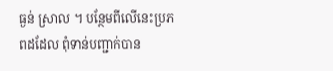ធ្ងន់ ស្រាល ។ បន្ថែមពីលើនេះប្រភពដដែល ពុំទាន់បញ្ជាក់បាន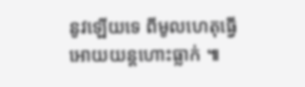នូវឡើយទេ ពីមូលហេតុធ្វើអោយយន្តហោះធ្លាក់ ៕